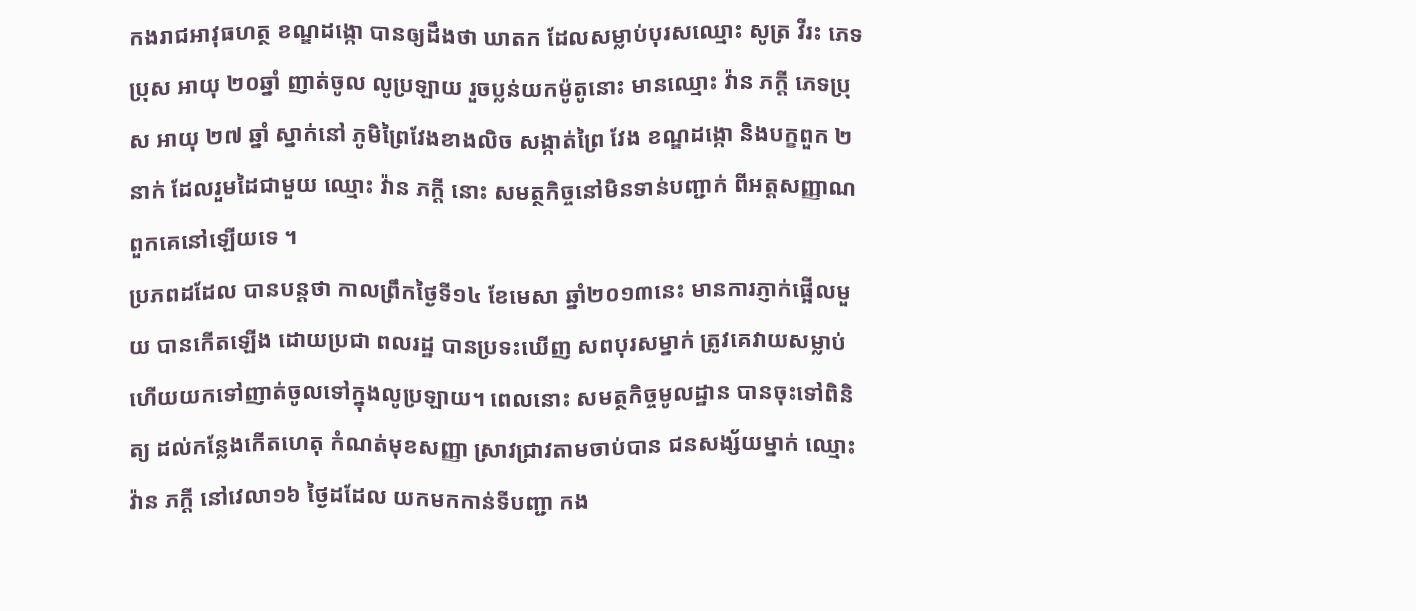កងរាជអាវុធហត្ថ ខណ្ឌដង្កោ បានឲ្យដឹងថា ឃាតក ដែលសម្លាប់បុរសឈ្មោះ សូត្រ វីរះ ភេទប្រុស អាយុ ២០ឆ្នាំ ញាត់ចូល លូប្រឡាយ រួចប្លន់យកម៉ូតូនោះ មានឈ្មោះ វ៉ាន ភក្តី ភេទប្រុស អាយុ ២៧ ឆ្នាំ ស្នាក់នៅ ភូមិព្រៃវែងខាងលិច សង្កាត់ព្រៃ វែង ខណ្ឌដង្កោ និងបក្ខពួក ២ នាក់ ដែលរួមដៃជាមួយ ឈ្មោះ វ៉ាន ភក្តី នោះ សមត្ថកិច្ចនៅមិនទាន់បញ្ជាក់ ពីអត្តសញ្ញាណ ពួកគេនៅឡើយទេ ។
ប្រភពដដែល បានបន្តថា កាលព្រឹកថ្ងៃទី១៤ ខែមេសា ឆ្នាំ២០១៣នេះ មានការភ្ញាក់ផ្អើលមួយ បានកើតឡើង ដោយប្រជា ពលរដ្ឋ បានប្រទះឃើញ សពបុរសម្នាក់ ត្រូវគេវាយសម្លាប់ ហើយយកទៅញាត់ចូលទៅក្នុងលូប្រឡាយ។ ពេលនោះ សមត្ថកិច្ចមូលដ្ឋាន បានចុះទៅពិនិត្យ ដល់កន្លែងកើតហេតុ កំណត់មុខសញ្ញា ស្រាវជ្រាវតាមចាប់បាន ជនសង្ស័យម្នាក់ ឈ្មោះ វ៉ាន ភក្តី នៅវេលា១៦ ថ្ងៃដដែល យកមកកាន់ទីបញ្ជា កង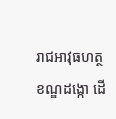រាជអាវុធហត្ថខណ្ឌដង្កោ ដើ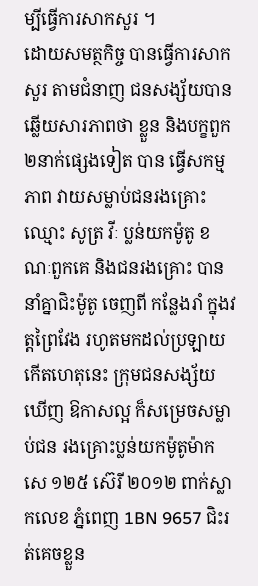ម្បីធ្វើការសាកសួរ ។
ដោយសមត្ថកិច្ច បានធ្វើការសាកសួរ តាមជំនាញ ជនសង្ស័យបានឆ្លើយសារភាពថា ខ្លួន និងបក្ខពួក ២នាក់ផ្សេងទៀត បាន ធ្វើសកម្មភាព វាយសម្លាប់ជនរងគ្រោះឈ្មោះ សូត្រ វីៈ ប្លន់យកម៉ូតូ ខណៈពួកគេ និងជនរងគ្រោះ បាននាំគ្នាជិះម៉ូតូ ចេញពី កន្លែងរាំ ក្នុងវត្តព្រៃវែង រហូតមកដល់ប្រឡាយ កើតហេតុនេះ ក្រុមជនសង្ស័យឃើញ ឱកាសល្អ ក៏សម្រេចសម្លាប់ជន រងគ្រោះប្លន់យកម៉ូតូម៉ាក សេ ១២៥ ស៊េរី ២០១២ ពាក់ស្លាកលេខ ភ្នំពេញ 1BN 9657 ជិះរត់គេចខ្លួន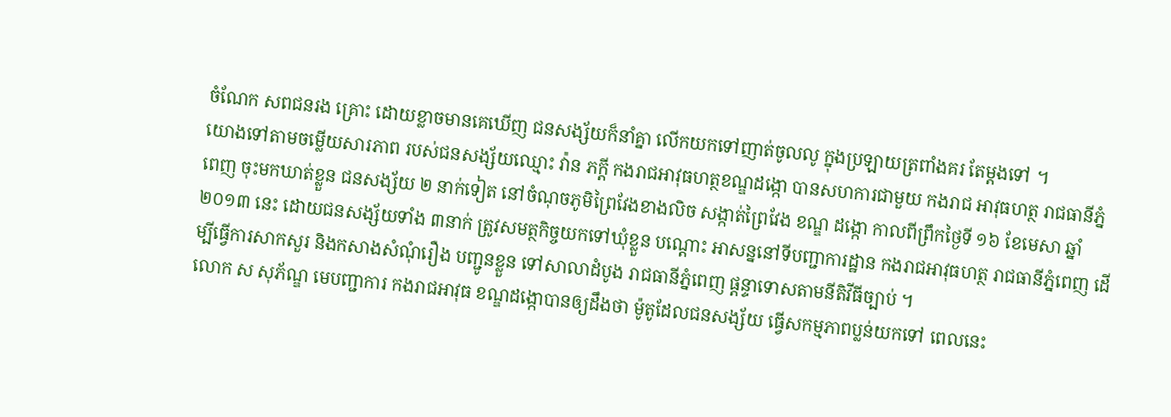ចំណែក សពជនរង គ្រោះ ដោយខ្លាចមានគេឃើញ ជនសង្ស័យក៏នាំគ្នា លើកយកទៅញាត់ចូលលូ ក្នុងប្រឡាយត្រពាំងគរ តែម្តងទៅ ។
យោងទៅតាមចម្លើយសារភាព របស់ជនសង្ស័យឈ្មោះ វ៉ាន ភក្តី កងរាជអាវុធហត្ថខណ្ឌដង្កោ បានសហការជាមួយ កងរាជ អាវុធហត្ថ រាជធានីភ្នំ ពេញ ចុះមកឃាត់ខ្លួន ជនសង្ស័យ ២ នាក់ទៀត នៅចំណុចភូមិព្រៃវែងខាងលិច សង្កាត់ព្រៃវែង ខណ្ឌ ដង្កោ កាលពីព្រឹកថ្ងៃទី ១៦ ខែមេសា ឆ្នាំ ២០១៣ នេះ ដោយជនសង្ស័យទាំង ៣នាក់ ត្រូវសមត្ថកិច្ចយកទៅឃុំខ្លួន បណ្តោះ អាសន្ននៅទីបញ្ជាការដ្ឋាន កងរាជអាវុធហត្ថ រាជធានីភ្នំពេញ ដើម្បីធ្វើការសាកសួរ និងកសាងសំណុំរឿង បញ្ជូនខ្លួន ទៅសាលាដំបូង រាជធានីភ្នំពេញ ផ្តន្ទាទោសតាមនីតិវីធីច្បាប់ ។
លោក ស សុភ័ណ្ឌ មេបញ្ជាការ កងរាជអាវុធ ខណ្ឌដង្កោបានឲ្យដឹងថា ម៉ូតូដែលជនសង្ស័យ ធ្វើសកម្មភាពប្លន់យកទៅ ពេលនេះ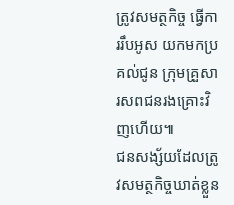ត្រូវសមត្ថកិច្ច ធ្វើការរឹបអូស យកមកប្រគល់ជូន ក្រុមគ្រួសារសពជនរងគ្រោះវិញហើយ៕
ជនសង្ស័យដែលត្រូវសមត្ថកិច្ចឃាត់ខ្លួន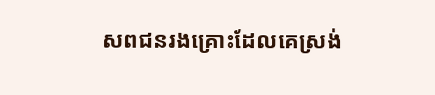សពជនរងគ្រោះដែលគេស្រង់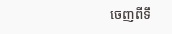ចេញពីទឹ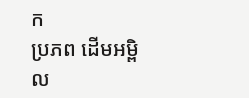ក
ប្រភព ដើមអម្ពិល